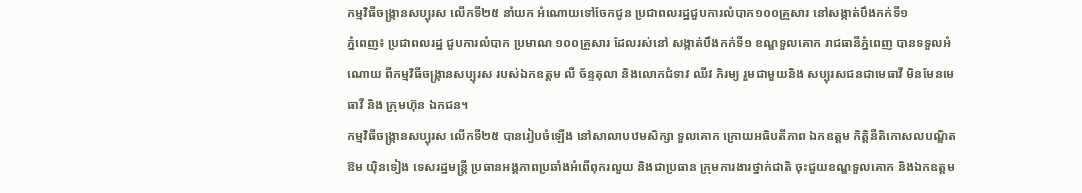កម្មវិធីចង្ក្រានសប្បុរស លើកទី២៥ នាំយក អំណោយទៅចែកជូន ប្រជាពលរដ្ឋជួបការលំបាក១០០គ្រួសារ នៅសង្កាត់បឹងកក់ទី១
ភ្នំពេញ៖ ប្រជាពលរដ្ឋ ជួបការលំបាក ប្រមាណ ១០០គ្រួសារ ដែលរស់នៅ សង្កាត់បឹងកក់ទី១ ខណ្ឌទួលគោក រាជធានីភ្នំពេញ បានទទួលអំណោយ ពីកម្មវិធីចង្ក្រានសប្បុរស របស់ឯកឧត្តម លី ច័ន្ទតុលា និងលោកជំទាវ ឈីវ ភិរម្យ រួមជាមួយនិង សប្បុរសជនជាមេធាវី មិនមែនមេធាវី និង ក្រុមហ៊ុន ឯកជន។
កម្មវិធីចង្ក្រានសប្បុរស លើកទី២៥ បានរៀបចំឡើង នៅសាលាបឋមសិក្សា ទួលគោក ក្រោយអធិបតីភាព ឯកឧត្តម កិត្តិនីតិកោសលបណ្ឌិត ឱម យ៉ិនទៀង ទេសរដ្ឋមន្រ្តី ប្រធានអង្គភាពប្រឆាំងអំពើពុករលួយ និងជាប្រធាន ក្រុមការងារថ្នាក់ជាតិ ចុះជួយខណ្ឌទួលគោក និងឯកឧត្ដម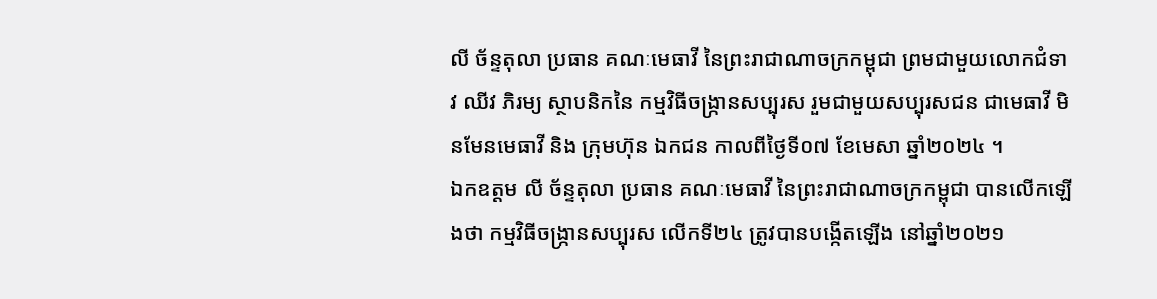លី ច័ន្ទតុលា ប្រធាន គណៈមេធាវី នៃព្រះរាជាណាចក្រកម្ពុជា ព្រមជាមួយលោកជំទាវ ឈីវ ភិរម្យ ស្ថាបនិកនៃ កម្មវិធីចង្ក្រានសប្បុរស រួមជាមួយសប្បុរសជន ជាមេធាវី មិនមែនមេធាវី និង ក្រុមហ៊ុន ឯកជន កាលពីថ្ងៃទី០៧ ខែមេសា ឆ្នាំ២០២៤ ។
ឯកឧត្ដម លី ច័ន្ទតុលា ប្រធាន គណៈមេធាវី នៃព្រះរាជាណាចក្រកម្ពុជា បានលើកឡើងថា កម្មវិធីចង្ក្រានសប្បុរស លើកទី២៤ ត្រូវបានបង្កើតឡើង នៅឆ្នាំ២០២១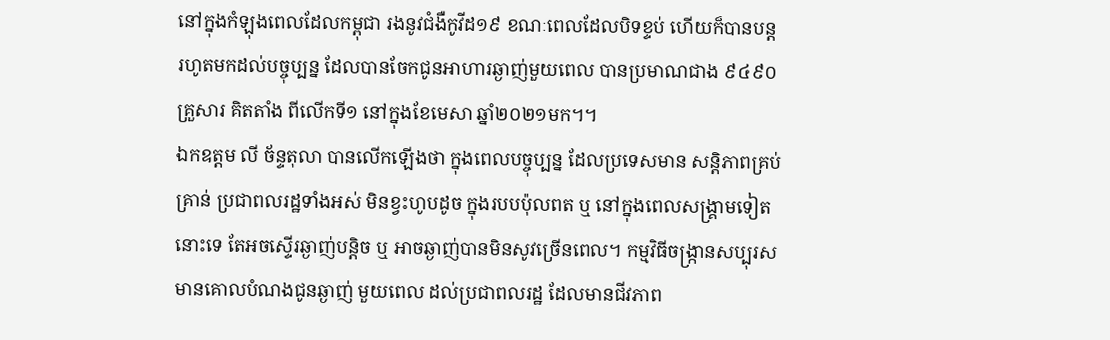នៅក្នុងកំឡុងពេលដែលកម្ពុជា រងនូវជំងឺកូវីដ១៩ ខណៈពេលដែលបិទខ្ទប់ ហើយក៏បានបន្ត រហូតមកដល់បច្ចុប្បន្ន ដែលបានចែកជូនអាហារឆ្ងាញ់មួយពេល បានប្រមាណជាង ៩៤៩០ គ្រួសារ គិតតាំង ពីលើកទី១ នៅក្នុងខែមេសា ឆ្នាំ២០២១មក។។
ឯកឧត្តម លី ច័ន្ទតុលា បានលើកឡើងថា ក្នុងពេលបច្ចុប្បន្ន ដែលប្រទេសមាន សន្តិភាពគ្រប់គ្រាន់ ប្រជាពលរដ្ឋទាំងអស់ មិនខ្វះហូបដូច ក្នុងរបបប៉ុលពត ឬ នៅក្នុងពេលសង្រ្គាមទៀតនោះទេ តែអចស្ទើរឆ្ងាញ់បន្តិច ឬ អាចឆ្ងាញ់បានមិនសូវច្រើនពេល។ កម្មវិធីចង្ក្រានសប្បុរស មានគោលបំណងជូនឆ្ងាញ់ មួយពេល ដល់ប្រជាពលរដ្ឋ ដែលមានជីវភាព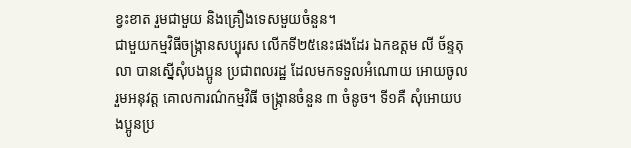ខ្វះខាត រួមជាមួយ និងគ្រឿងទេសមួយចំនួន។
ជាមួយកម្មវិធីចង្ក្រានសប្បុរស លើកទី២៥នេះផងដែរ ឯកឧត្តម លី ច័ន្ទតុលា បានស្នើសុំបងប្អូន ប្រជាពលរដ្ឋ ដែលមកទទួលអំណោយ អោយចូលរួមអនុវត្ត គោលការណ៌កម្មវិធី ចង្ក្រានចំនួន ៣ ចំនូច។ ទី១គឺ សុំអោយបងប្អូនប្រ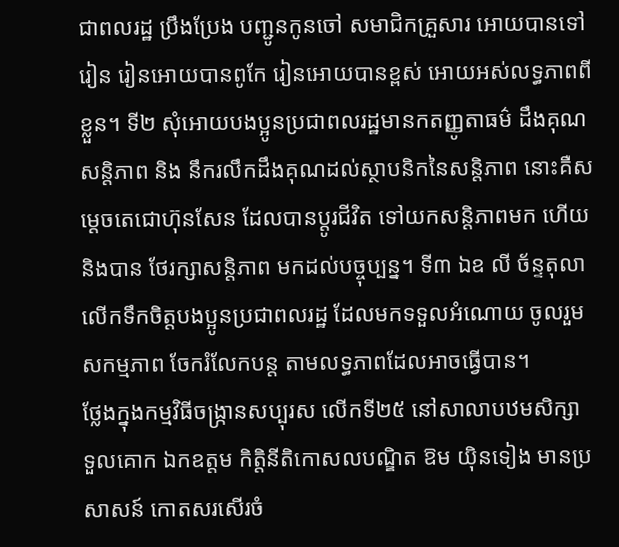ជាពលរដ្ឋ ប្រឹងប្រែង បញ្ជូនកូនចៅ សមាជិកគ្រួសារ អោយបានទៅរៀន រៀនអោយបានពូកែ រៀនអោយបានខ្ពស់ អោយអស់លទ្ធភាពពីខ្លួន។ ទី២ សុំអោយបងប្អូនប្រជាពលរដ្ឋមានកតញ្ញូតាធម៌ ដឹងគុណសន្តិភាព និង នឹករលឹកដឹងគុណដល់ស្ថាបនិកនៃសន្តិភាព នោះគឺសម្តេចតេជោហ៊ុនសែន ដែលបានប្តូរជីវិត ទៅយកសន្តិភាពមក ហើយនិងបាន ថែរក្សាសន្តិភាព មកដល់បច្ចុប្បន្ន។ ទី៣ ឯឧ លី ច័ន្ទតុលា លើកទឹកចិត្តបងប្អូនប្រជាពលរដ្ឋ ដែលមកទទួលអំណោយ ចូលរួមសកម្មភាព ចែករំលែកបន្ត តាមលទ្ធភាពដែលអាចធ្វើបាន។
ថ្លែងក្នុងកម្មវិធីចង្ក្រានសប្បុរស លើកទី២៥ នៅសាលាបឋមសិក្សា ទួលគោក ឯកឧត្តម កិត្តិនីតិកោសលបណ្ឌិត ឱម យ៉ិនទៀង មានប្រសាសន៍ កោតសរសើរចំ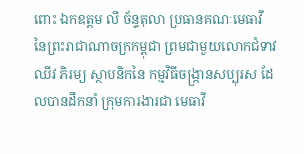ពោះ ឯកឧត្ដម លី ច័ន្ទតុលា ប្រធានគណៈមេធាវី នៃព្រះរាជាណាចក្រកម្ពុជា ព្រមជាមួយលោកជំទាវ ឈីវ ភិរម្យ ស្ថាបនិកនៃ កម្មវិធីចង្ក្រានសប្បុរស ដែលបានដឹកនាំ ក្រុមការងារជា មេធាវី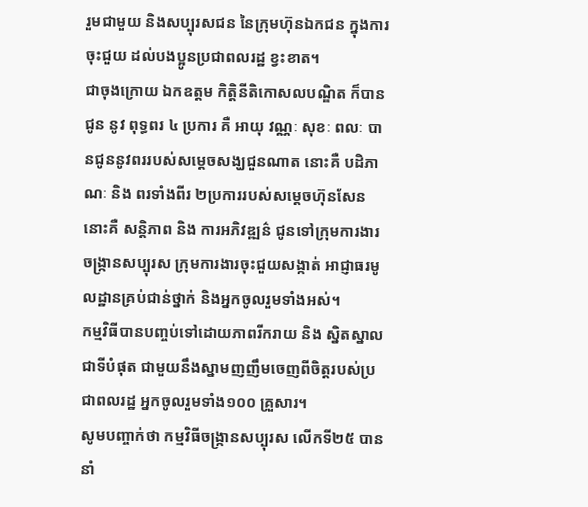រួមជាមួយ និងសប្បុរសជន នៃក្រុមហ៊ុនឯកជន ក្នុងការចុះជួយ ដល់បងប្អូនប្រជាពលរដ្ឋ ខ្វះខាត។
ជាចុងក្រោយ ឯកឧត្តម កិត្តិនីតិកោសលបណ្ឌិត ក៏បានជូន នូវ ពុទ្ធពរ ៤ ប្រការ គឺ អាយុ វណ្ណៈ សុខៈ ពលៈ បានជូននូវពររបស់សម្តេចសង្ឃជួនណាត នោះគឺ បដិភាណៈ និង ពរទាំងពីរ ២ប្រការរបស់សម្តេចហ៊ុនសែន នោះគឺ សន្តិភាព និង ការអភិវឌ្ឍន៌ ជូនទៅក្រុមការងារចង្ក្រានសប្បុរស ក្រុមការងារចុះជួយសង្កាត់ អាជ្ញាធរមូលដ្ឋានគ្រប់ជាន់ថ្នាក់ និងអ្នកចូលរួមទាំងអស់។
កម្មវិធីបានបញ្ចប់ទៅដោយភាពរីករាយ និង ស្និតស្នាលជាទីបំផុត ជាមួយនឹងស្នាមញញឹមចេញពីចិត្តរបស់ប្រជាពលរដ្ឋ អ្នកចូលរួមទាំង១០០ គ្រួសារ។
សូមបញ្ចាក់ថា កម្មវិធីចង្ក្រានសប្បុរស លើកទី២៥ បាននាំ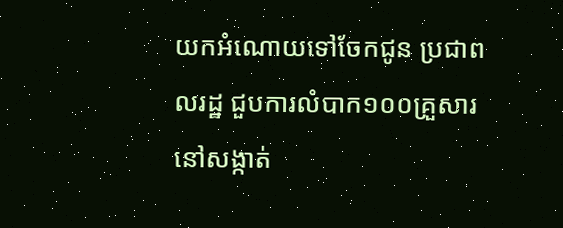យកអំណោយទៅចែកជូន ប្រជាពលរដ្ឋ ជួបការលំបាក១០០គ្រួសារ នៅសង្កាត់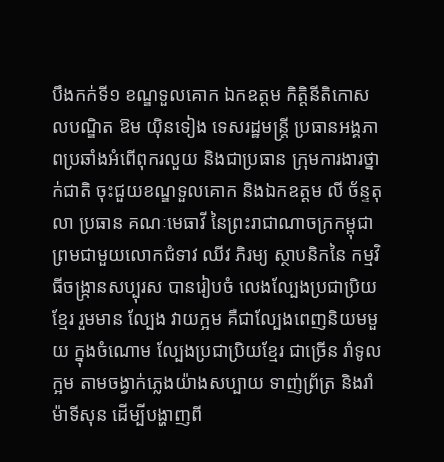បឹងកក់ទី១ ខណ្ឌទួលគោក ឯកឧត្តម កិត្តិនីតិកោសលបណ្ឌិត ឱម យ៉ិនទៀង ទេសរដ្ឋមន្រ្តី ប្រធានអង្គភាពប្រឆាំងអំពើពុករលួយ និងជាប្រធាន ក្រុមការងារថ្នាក់ជាតិ ចុះជួយខណ្ឌទួលគោក និងឯកឧត្ដម លី ច័ន្ទតុលា ប្រធាន គណៈមេធាវី នៃព្រះរាជាណាចក្រកម្ពុជា ព្រមជាមួយលោកជំទាវ ឈីវ ភិរម្យ ស្ថាបនិកនៃ កម្មវិធីចង្ក្រានសប្បុរស បានរៀបចំ លេងល្បែងប្រជាប្រិយខ្មែរ រួមមាន ល្បែង វាយក្អម គឺជាល្បែងពេញនិយមមួយ ក្នុងចំណោម ល្បែងប្រជាប្រិយខ្មែរ ជាច្រើន រាំទូលក្អម តាមចង្វាក់ភ្លេងយ៉ាងសប្បាយ ទាញ់ព្រ័ត្រ និងរាំម៉ាទីសុន ដើម្បីបង្ហាញពី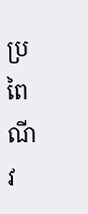ប្រពៃណី វ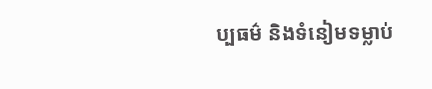ប្បធម៌ និងទំនៀមទម្លាប់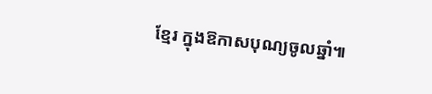ខ្មែរ ក្នុងឱកាសបុណ្យចូលឆ្នាំ៕